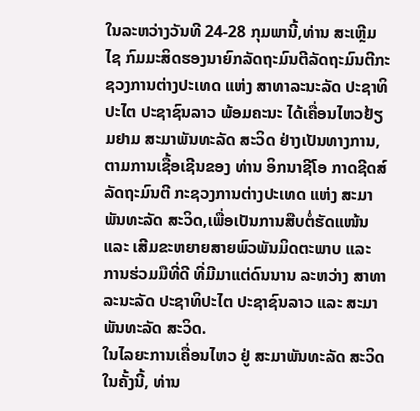ໃນລະຫວ່າງວັນທີ 24-28 ກຸມພານີ້,ທ່ານ ສະເຫຼີມໄຊ ກົມມະສິດຮອງນາຍົກລັດຖະມົນຕີລັດຖະມົນຕີກະຊວງການຕ່າງປະເທດ ແຫ່ງ ສາທາລະນະລັດ ປະຊາທິປະໄຕ ປະຊາຊົນລາວ ພ້ອມຄະນະ ໄດ້ເຄື່ອນໄຫວຢ້ຽມຢາມ ສະມາພັນທະລັດ ສະວິດ ຢ່າງເປັນທາງການ, ຕາມການເຊື້ອເຊີນຂອງ ທ່ານ ອິກນາຊີໂອ ກາດຊີດສ໌ລັດຖະມົນຕີ ກະຊວງການຕ່າງປະເທດ ແຫ່ງ ສະມາພັນທະລັດ ສະວິດ,ເພື່ອເປັນການສືບຕໍ່ຮັດແໜ້ນ ແລະ ເສີມຂະຫຍາຍສາຍພົວພັນມິດຕະພາບ ແລະ ການຮ່ວມມືທີ່ດີ ທີ່ມີມາແຕ່ດົນນານ ລະຫວ່າງ ສາທາລະນະລັດ ປະຊາທິປະໄຕ ປະຊາຊົນລາວ ແລະ ສະມາພັນທະລັດ ສະວິດ.
ໃນໄລຍະການເຄື່ອນໄຫວ ຢູ່ ສະມາພັນທະລັດ ສະວິດ ໃນຄັ້ງນີ້, ທ່ານ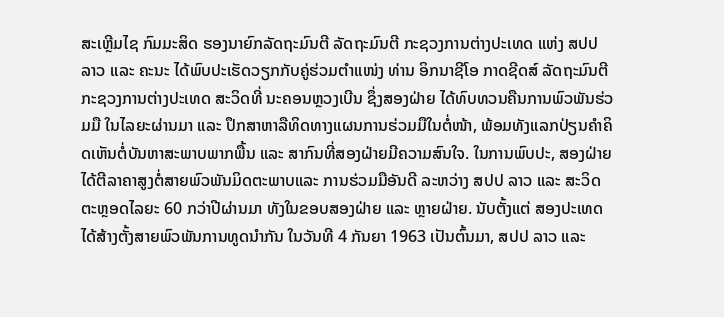ສະເຫຼີມໄຊ ກົມມະສິດ ຮອງນາຍົກລັດຖະມົນຕີ ລັດຖະມົນຕີ ກະຊວງການຕ່າງປະເທດ ແຫ່ງ ສປປ ລາວ ແລະ ຄະນະ ໄດ້ພົບປະເຮັດວຽກກັບຄູ່ຮ່ວມຕຳແໜ່ງ ທ່ານ ອິກນາຊີໂອ ກາດຊີດສ໌ ລັດຖະມົນຕີ ກະຊວງການຕ່າງປະເທດ ສະວິດທີ່ ນະຄອນຫຼວງເບີນ ຊຶ່ງສອງຝ່າຍ ໄດ້ທົບທວນຄືນການພົວພັນຮ່ວມມື ໃນໄລຍະຜ່ານມາ ແລະ ປຶກສາຫາລືທິດທາງແຜນການຮ່ວມມືໃນຕໍ່ໜ້າ, ພ້ອມທັງແລກປ່ຽນຄໍາຄິດເຫັນຕໍ່ບັນຫາສະພາບພາກພື້ນ ແລະ ສາກົນທີ່ສອງຝ່າຍມີຄວາມສົນໃຈ. ໃນການພົບປະ, ສອງຝ່າຍ ໄດ້ຕີລາຄາສູງຕໍ່ສາຍພົວພັນມິດຕະພາບແລະ ການຮ່ວມມືອັນດີ ລະຫວ່າງ ສປປ ລາວ ແລະ ສະວິດ ຕະຫຼອດໄລຍະ 60 ກວ່າປີຜ່ານມາ ທັງໃນຂອບສອງຝ່າຍ ແລະ ຫຼາຍຝ່າຍ. ນັບຕັ້ງແຕ່ ສອງປະເທດ ໄດ້ສ້າງຕັ້ງສາຍພົວພັນການທູດນຳກັນ ໃນວັນທີ 4 ກັນຍາ 1963 ເປັນຕົ້ນມາ, ສປປ ລາວ ແລະ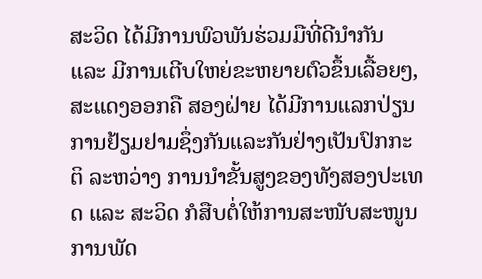ສະວິດ ໄດ້ມີການພົວພັນຮ່ວມມືທີ່ດີນຳກັນ ແລະ ມີການເຕີບໃຫຍ່ຂະຫຍາຍຕົວຂຶ້ນເລື້ອຍໆ, ສະແດງອອກຄື ສອງຝ່າຍ ໄດ້ມີການແລກປ່ຽນການຢ້ຽມຢາມຊຶ່ງກັນແລະກັນຢ່າງເປັນປົກກະຕິ ລະຫວ່າງ ການນຳຂັ້ນສູງຂອງທັງສອງປະເທດ ແລະ ສະວິດ ກໍສືບຕໍ່ໃຫ້ການສະໜັບສະໜູນ ການພັດ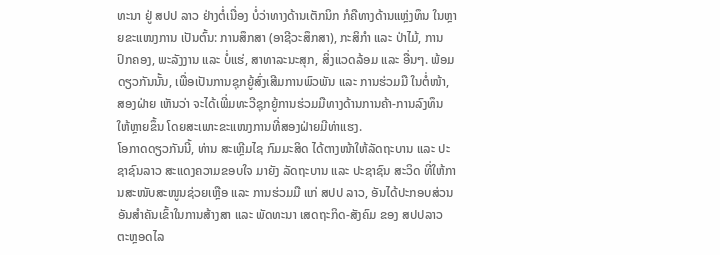ທະນາ ຢູ່ ສປປ ລາວ ຢ່າງຕໍ່ເນື່ອງ ບໍ່ວ່າທາງດ້ານເຕັກນິກ ກໍຄືທາງດ້ານແຫຼ່ງທຶນ ໃນຫຼາຍຂະແໜງການ ເປັນຕົ້ນ: ການສຶກສາ (ອາຊີວະສຶກສາ), ກະສິກຳ ແລະ ປ່າໄມ້, ການປົກຄອງ, ພະລັງງານ ແລະ ບໍ່ແຮ່, ສາທາລະນະສຸກ, ສິ່ງແວດລ້ອມ ແລະ ອື່ນໆ. ພ້ອມດຽວກັນນັ້ນ, ເພື່ອເປັນການຊຸກຍູ້ສົ່ງເສີມການພົວພັນ ແລະ ການຮ່ວມມື ໃນຕໍ່ໜ້າ, ສອງຝ່າຍ ເຫັນວ່າ ຈະໄດ້ເພີ່ມທະວີຊຸກຍູ້ການຮ່ວມມືທາງດ້ານການຄ້າ-ການລົງທຶນ ໃຫ້ຫຼາຍຂຶ້ນ ໂດຍສະເພາະຂະແໜງການທີ່ສອງຝ່າຍມີທ່າແຮງ.
ໂອກາດດຽວກັນນີ້, ທ່ານ ສະເຫຼີມໄຊ ກົມມະສິດ ໄດ້ຕາງໜ້າໃຫ້ລັດຖະບານ ແລະ ປະຊາຊົນລາວ ສະແດງຄວາມຂອບໃຈ ມາຍັງ ລັດຖະບານ ແລະ ປະຊາຊົນ ສະວິດ ທີ່ໃຫ້ການສະໜັບສະໜູນຊ່ວຍເຫຼືອ ແລະ ການຮ່ວມມື ແກ່ ສປປ ລາວ, ອັນໄດ້ປະກອບສ່ວນອັນສຳຄັນເຂົ້າໃນການສ້າງສາ ແລະ ພັດທະນາ ເສດຖະກິດ-ສັງຄົມ ຂອງ ສປປລາວ ຕະຫຼອດໄລ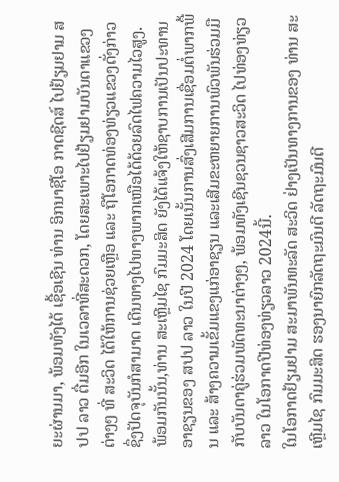ຍະຜ່ານມາ, ພ້ອມທັງໄດ້ ເຊື້ອເຊີນ ທ່ານ ອິກນາຊີໂອ ກາດຊີດສ໌ ໄປຢ້ຽມຢາມ ສປປ ລາວ ຕື່ມອີກ ໃນເວລາທີ່ສະດວກ, ໂດຍສະເພາະໄປຢ້ຽມຢາມບັນດາແຂວງຕ່າງໆ ທີ່ ສະວິດ ໄດ້ໃຫ້ການຊ່ວຍເຫຼືອ ແລະ ຖືໂອກາດທ່ອງທ່ຽວແຂວງດັ່ງກ່າວ ຊຶ່ງປັດຈຸບັນກໍສາມາດ ເດີນທາງໄປທາງພາກເໜືອໄດ້ດ້ວຍລົດໄຟຄວາມໄວສູງ. ພ້ອມກັນນັ້ນ,ທ່ານ ສະເຫຼີມໄຊ ກົມມະສິດ ຍັງໄດ້ແຈ້ງໃຫ້ຊາບການເປັນປະທານ ອາຊຽນຂອງ ສປປ ລາວ ໃນປີ 2024 ໂດຍເນັ້ນການສົ່ງເສີມການເຊື່ອມຕໍ່ພາກພື້ນ ແລະ ສ້າງຄວາມເຂັ້ມແຂງແກ່ອາຊຽນ ແລະເສີມຂະຫຍາຍການພົວພັນຮ່ວມມືກັບບັນດາຄູ່ຮ່ວມພັດທະນາຕ່າງໆ, ພ້ອມທັງເຊີນຊວນຊາວສະວິດ ໄປທ່ອງທ່ຽວລາວ ໃນໂອກາດປີທ່ອງທ່ຽວລາວ 2024ນີ້.
ໃນໂອກາດຢ້ຽມຢາມ ສະມາພັນທະລັດ ສະວິດ ຢ່າງເປັນທາງການຂອງ ທ່ານ ສະເຫຼີມໄຊ ກົມມະສິດ ຮອງນາຍົກລັດຖະມົນຕີ ລັດຖະມົນຕີ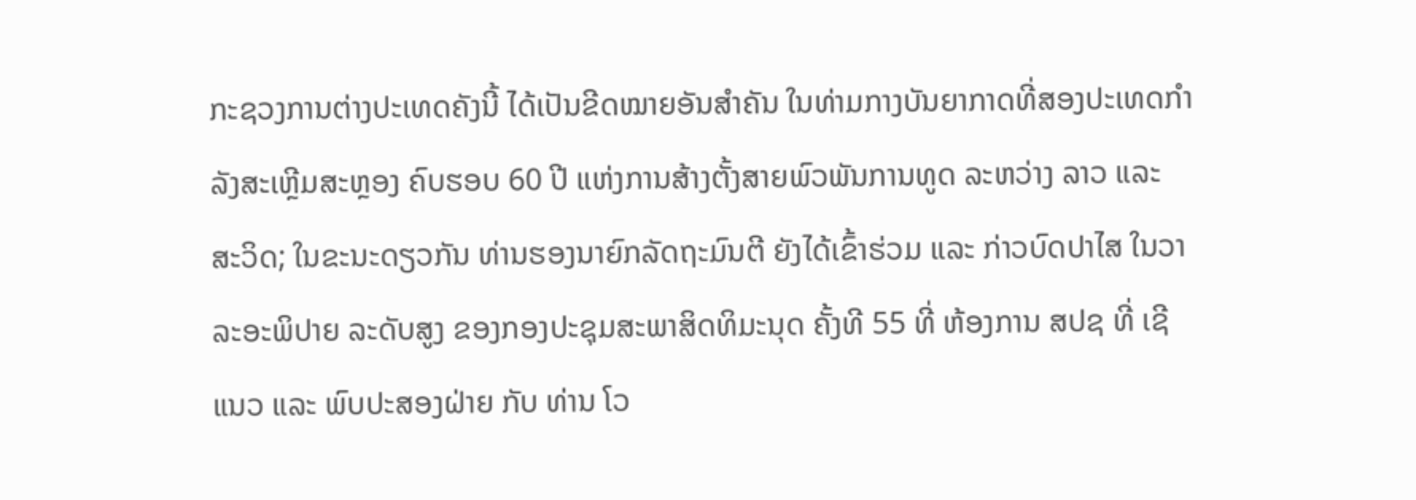ກະຊວງການຕ່າງປະເທດຄັງນີ້ ໄດ້ເປັນຂີດໝາຍອັນສຳຄັນ ໃນທ່າມກາງບັນຍາກາດທີ່ສອງປະເທດກຳລັງສະເຫຼີມສະຫຼອງ ຄົບຮອບ 60 ປີ ແຫ່ງການສ້າງຕັ້ງສາຍພົວພັນການທູດ ລະຫວ່າງ ລາວ ແລະ ສະວິດ; ໃນຂະນະດຽວກັນ ທ່ານຮອງນາຍົກລັດຖະມົນຕີ ຍັງໄດ້ເຂົ້າຮ່ວມ ແລະ ກ່າວບົດປາໄສ ໃນວາລະອະພິປາຍ ລະດັບສູງ ຂອງກອງປະຊຸມສະພາສິດທິມະນຸດ ຄັ້ງທີ 55 ທີ່ ຫ້ອງການ ສປຊ ທີ່ ເຊີແນວ ແລະ ພົບປະສອງຝ່າຍ ກັບ ທ່ານ ໂວ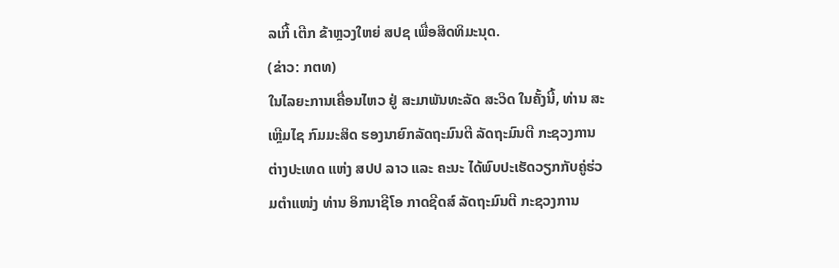ລເກີ້ ເຕີກ ຂ້າຫຼວງໃຫຍ່ ສປຊ ເພື່ອສິດທິມະນຸດ.
(ຂ່າວ: ກຕທ)
ໃນໄລຍະການເຄື່ອນໄຫວ ຢູ່ ສະມາພັນທະລັດ ສະວິດ ໃນຄັ້ງນີ້, ທ່ານ ສະເຫຼີມໄຊ ກົມມະສິດ ຮອງນາຍົກລັດຖະມົນຕີ ລັດຖະມົນຕີ ກະຊວງການຕ່າງປະເທດ ແຫ່ງ ສປປ ລາວ ແລະ ຄະນະ ໄດ້ພົບປະເຮັດວຽກກັບຄູ່ຮ່ວມຕຳແໜ່ງ ທ່ານ ອິກນາຊີໂອ ກາດຊີດສ໌ ລັດຖະມົນຕີ ກະຊວງການ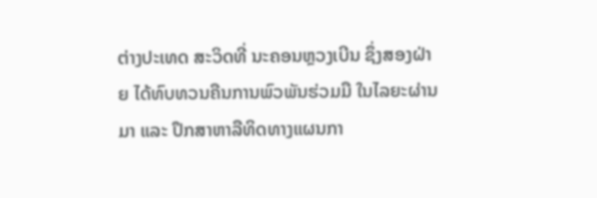ຕ່າງປະເທດ ສະວິດທີ່ ນະຄອນຫຼວງເບີນ ຊຶ່ງສອງຝ່າຍ ໄດ້ທົບທວນຄືນການພົວພັນຮ່ວມມື ໃນໄລຍະຜ່ານມາ ແລະ ປຶກສາຫາລືທິດທາງແຜນກາ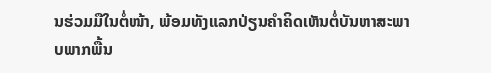ນຮ່ວມມືໃນຕໍ່ໜ້າ, ພ້ອມທັງແລກປ່ຽນຄໍາຄິດເຫັນຕໍ່ບັນຫາສະພາບພາກພື້ນ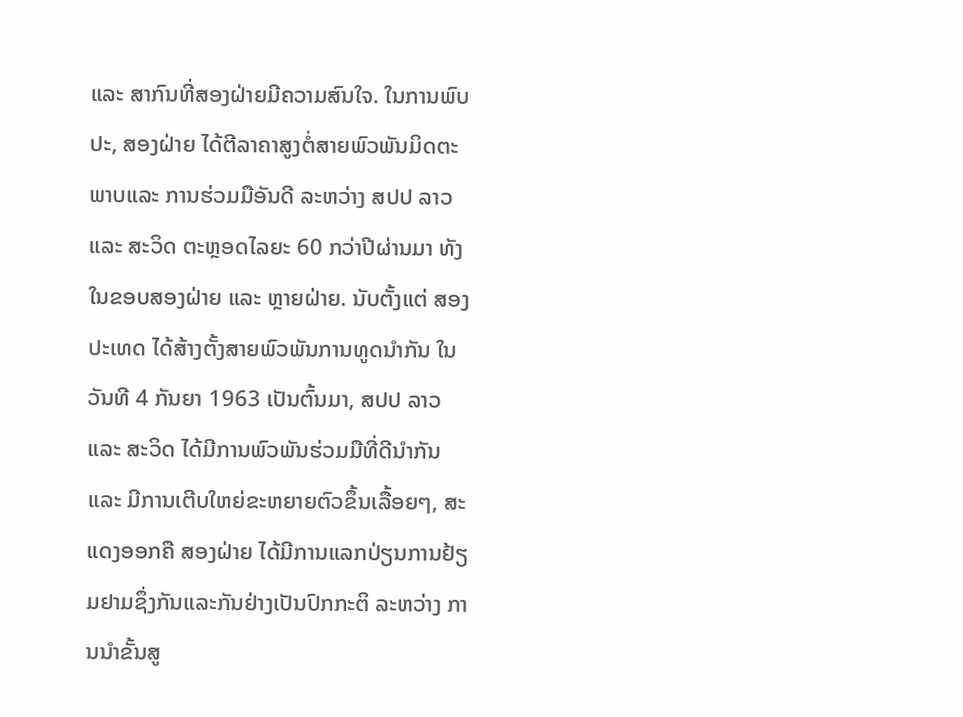ແລະ ສາກົນທີ່ສອງຝ່າຍມີຄວາມສົນໃຈ. ໃນການພົບປະ, ສອງຝ່າຍ ໄດ້ຕີລາຄາສູງຕໍ່ສາຍພົວພັນມິດຕະພາບແລະ ການຮ່ວມມືອັນດີ ລະຫວ່າງ ສປປ ລາວ ແລະ ສະວິດ ຕະຫຼອດໄລຍະ 60 ກວ່າປີຜ່ານມາ ທັງໃນຂອບສອງຝ່າຍ ແລະ ຫຼາຍຝ່າຍ. ນັບຕັ້ງແຕ່ ສອງປະເທດ ໄດ້ສ້າງຕັ້ງສາຍພົວພັນການທູດນຳກັນ ໃນວັນທີ 4 ກັນຍາ 1963 ເປັນຕົ້ນມາ, ສປປ ລາວ ແລະ ສະວິດ ໄດ້ມີການພົວພັນຮ່ວມມືທີ່ດີນຳກັນ ແລະ ມີການເຕີບໃຫຍ່ຂະຫຍາຍຕົວຂຶ້ນເລື້ອຍໆ, ສະແດງອອກຄື ສອງຝ່າຍ ໄດ້ມີການແລກປ່ຽນການຢ້ຽມຢາມຊຶ່ງກັນແລະກັນຢ່າງເປັນປົກກະຕິ ລະຫວ່າງ ການນຳຂັ້ນສູ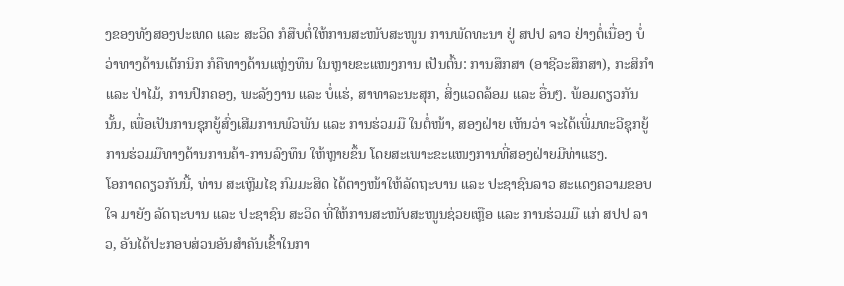ງຂອງທັງສອງປະເທດ ແລະ ສະວິດ ກໍສືບຕໍ່ໃຫ້ການສະໜັບສະໜູນ ການພັດທະນາ ຢູ່ ສປປ ລາວ ຢ່າງຕໍ່ເນື່ອງ ບໍ່ວ່າທາງດ້ານເຕັກນິກ ກໍຄືທາງດ້ານແຫຼ່ງທຶນ ໃນຫຼາຍຂະແໜງການ ເປັນຕົ້ນ: ການສຶກສາ (ອາຊີວະສຶກສາ), ກະສິກຳ ແລະ ປ່າໄມ້, ການປົກຄອງ, ພະລັງງານ ແລະ ບໍ່ແຮ່, ສາທາລະນະສຸກ, ສິ່ງແວດລ້ອມ ແລະ ອື່ນໆ. ພ້ອມດຽວກັນນັ້ນ, ເພື່ອເປັນການຊຸກຍູ້ສົ່ງເສີມການພົວພັນ ແລະ ການຮ່ວມມື ໃນຕໍ່ໜ້າ, ສອງຝ່າຍ ເຫັນວ່າ ຈະໄດ້ເພີ່ມທະວີຊຸກຍູ້ການຮ່ວມມືທາງດ້ານການຄ້າ-ການລົງທຶນ ໃຫ້ຫຼາຍຂຶ້ນ ໂດຍສະເພາະຂະແໜງການທີ່ສອງຝ່າຍມີທ່າແຮງ.
ໂອກາດດຽວກັນນີ້, ທ່ານ ສະເຫຼີມໄຊ ກົມມະສິດ ໄດ້ຕາງໜ້າໃຫ້ລັດຖະບານ ແລະ ປະຊາຊົນລາວ ສະແດງຄວາມຂອບໃຈ ມາຍັງ ລັດຖະບານ ແລະ ປະຊາຊົນ ສະວິດ ທີ່ໃຫ້ການສະໜັບສະໜູນຊ່ວຍເຫຼືອ ແລະ ການຮ່ວມມື ແກ່ ສປປ ລາວ, ອັນໄດ້ປະກອບສ່ວນອັນສຳຄັນເຂົ້າໃນກາ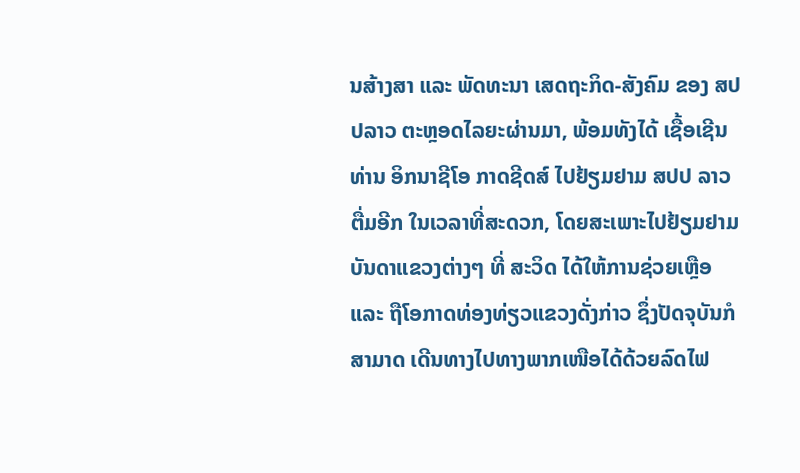ນສ້າງສາ ແລະ ພັດທະນາ ເສດຖະກິດ-ສັງຄົມ ຂອງ ສປປລາວ ຕະຫຼອດໄລຍະຜ່ານມາ, ພ້ອມທັງໄດ້ ເຊື້ອເຊີນ ທ່ານ ອິກນາຊີໂອ ກາດຊີດສ໌ ໄປຢ້ຽມຢາມ ສປປ ລາວ ຕື່ມອີກ ໃນເວລາທີ່ສະດວກ, ໂດຍສະເພາະໄປຢ້ຽມຢາມບັນດາແຂວງຕ່າງໆ ທີ່ ສະວິດ ໄດ້ໃຫ້ການຊ່ວຍເຫຼືອ ແລະ ຖືໂອກາດທ່ອງທ່ຽວແຂວງດັ່ງກ່າວ ຊຶ່ງປັດຈຸບັນກໍສາມາດ ເດີນທາງໄປທາງພາກເໜືອໄດ້ດ້ວຍລົດໄຟ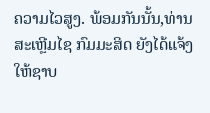ຄວາມໄວສູງ. ພ້ອມກັນນັ້ນ,ທ່ານ ສະເຫຼີມໄຊ ກົມມະສິດ ຍັງໄດ້ແຈ້ງໃຫ້ຊາບ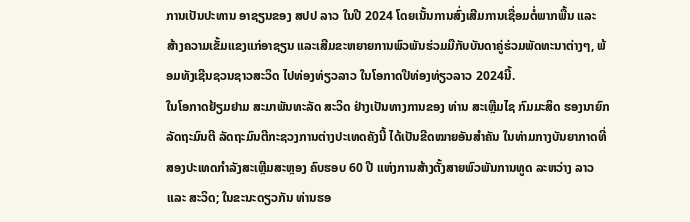ການເປັນປະທານ ອາຊຽນຂອງ ສປປ ລາວ ໃນປີ 2024 ໂດຍເນັ້ນການສົ່ງເສີມການເຊື່ອມຕໍ່ພາກພື້ນ ແລະ ສ້າງຄວາມເຂັ້ມແຂງແກ່ອາຊຽນ ແລະເສີມຂະຫຍາຍການພົວພັນຮ່ວມມືກັບບັນດາຄູ່ຮ່ວມພັດທະນາຕ່າງໆ, ພ້ອມທັງເຊີນຊວນຊາວສະວິດ ໄປທ່ອງທ່ຽວລາວ ໃນໂອກາດປີທ່ອງທ່ຽວລາວ 2024ນີ້.
ໃນໂອກາດຢ້ຽມຢາມ ສະມາພັນທະລັດ ສະວິດ ຢ່າງເປັນທາງການຂອງ ທ່ານ ສະເຫຼີມໄຊ ກົມມະສິດ ຮອງນາຍົກລັດຖະມົນຕີ ລັດຖະມົນຕີກະຊວງການຕ່າງປະເທດຄັງນີ້ ໄດ້ເປັນຂີດໝາຍອັນສຳຄັນ ໃນທ່າມກາງບັນຍາກາດທີ່ສອງປະເທດກຳລັງສະເຫຼີມສະຫຼອງ ຄົບຮອບ 60 ປີ ແຫ່ງການສ້າງຕັ້ງສາຍພົວພັນການທູດ ລະຫວ່າງ ລາວ ແລະ ສະວິດ; ໃນຂະນະດຽວກັນ ທ່ານຮອ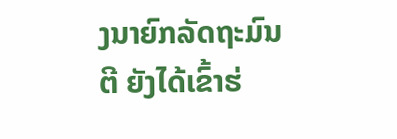ງນາຍົກລັດຖະມົນຕີ ຍັງໄດ້ເຂົ້າຮ່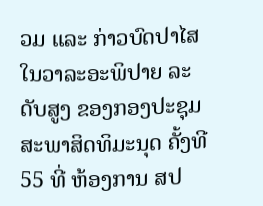ວມ ແລະ ກ່າວບົດປາໄສ ໃນວາລະອະພິປາຍ ລະດັບສູງ ຂອງກອງປະຊຸມສະພາສິດທິມະນຸດ ຄັ້ງທີ 55 ທີ່ ຫ້ອງການ ສປ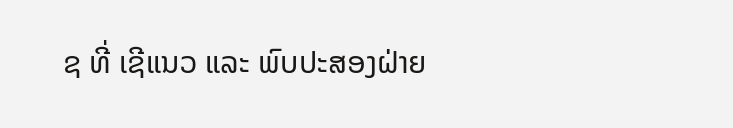ຊ ທີ່ ເຊີແນວ ແລະ ພົບປະສອງຝ່າຍ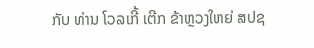ກັບ ທ່ານ ໂວລເກີ້ ເຕີກ ຂ້າຫຼວງໃຫຍ່ ສປຊ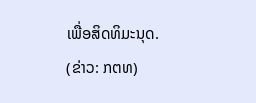ເພື່ອສິດທິມະນຸດ.
(ຂ່າວ: ກຕທ)